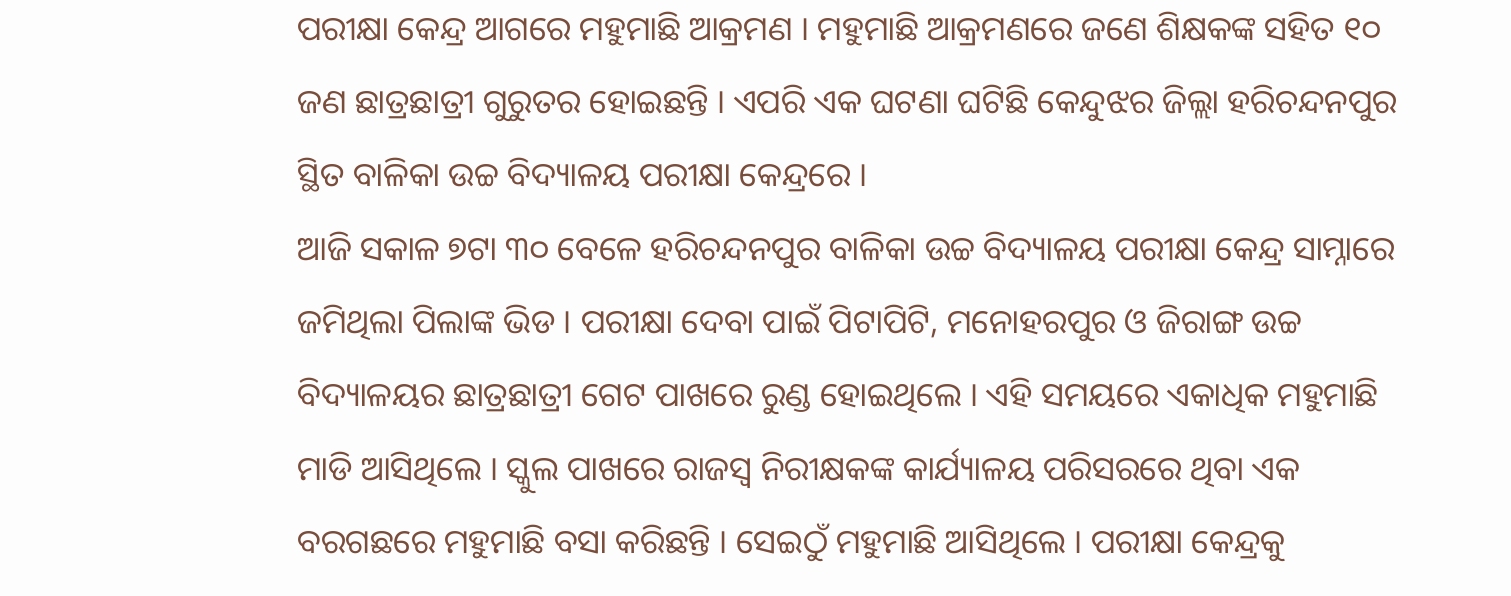ପରୀକ୍ଷା କେନ୍ଦ୍ର ଆଗରେ ମହୁମାଛି ଆକ୍ରମଣ । ମହୁମାଛି ଆକ୍ରମଣରେ ଜଣେ ଶିକ୍ଷକଙ୍କ ସହିତ ୧୦ ଜଣ ଛାତ୍ରଛାତ୍ରୀ ଗୁରୁତର ହୋଇଛନ୍ତି । ଏପରି ଏକ ଘଟଣା ଘଟିଛି କେନ୍ଦୁଝର ଜିଲ୍ଲା ହରିଚନ୍ଦନପୁର ସ୍ଥିତ ବାଳିକା ଉଚ୍ଚ ବିଦ୍ୟାଳୟ ପରୀକ୍ଷା କେନ୍ଦ୍ରରେ ।
ଆଜି ସକାଳ ୭ଟା ୩୦ ବେଳେ ହରିଚନ୍ଦନପୁର ବାଳିକା ଉଚ୍ଚ ବିଦ୍ୟାଳୟ ପରୀକ୍ଷା କେନ୍ଦ୍ର ସାମ୍ନାରେ ଜମିଥିଲା ପିଲାଙ୍କ ଭିଡ । ପରୀକ୍ଷା ଦେବା ପାଇଁ ପିଟାପିଟି, ମନୋହରପୁର ଓ ଜିରାଙ୍ଗ ଉଚ୍ଚ ବିଦ୍ୟାଳୟର ଛାତ୍ରଛାତ୍ରୀ ଗେଟ ପାଖରେ ରୁଣ୍ଡ ହୋଇଥିଲେ । ଏହି ସମୟରେ ଏକାଧିକ ମହୁମାଛି ମାଡି ଆସିଥିଲେ । ସ୍କୁଲ ପାଖରେ ରାଜସ୍ବ ନିରୀକ୍ଷକଙ୍କ କାର୍ଯ୍ୟାଳୟ ପରିସରରେ ଥିବା ଏକ ବରଗଛରେ ମହୁମାଛି ବସା କରିଛନ୍ତି । ସେଇଠୁଁ ମହୁମାଛି ଆସିଥିଲେ । ପରୀକ୍ଷା କେନ୍ଦ୍ରକୁ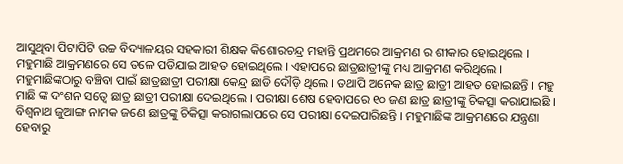ଆସୁଥିବା ପିଟାପିଟି ଉଚ୍ଚ ବିଦ୍ୟାଳୟର ସହକାରୀ ଶିକ୍ଷକ କିଶୋରଚନ୍ଦ୍ର ମହାନ୍ତି ପ୍ରଥମରେ ଆକ୍ରମଣ ର ଶୀକାର ହୋଇଥିଲେ । ମହୁମାଛି ଆକ୍ରମଣରେ ସେ ତଳେ ପଡିଯାଇ ଆହତ ହୋଇଥିଲେ । ଏହାପରେ ଛାତ୍ରଛାତ୍ରୀଙ୍କୁ ମଧ୍ୟ ଆକ୍ରମଣ କରିଥିଲେ ।
ମହୁମାଛିଙ୍କଠାରୁ ବଞ୍ଚିବା ପାଇଁ ଛାତ୍ରଛାତ୍ରୀ ପରୀକ୍ଷା କେନ୍ଦ୍ର ଛାଡି ଦୌଡ଼ି ଥିଲେ । ତଥାପି ଅନେକ ଛାତ୍ର ଛାତ୍ରୀ ଆହତ ହୋଇଛନ୍ତି । ମହୁ ମାଛି ଙ୍କ ଦଂଶନ ସତ୍ୱେ ଛାତ୍ର ଛାତ୍ରୀ ପରୀକ୍ଷା ଦେଇଥିଲେ । ପରୀକ୍ଷା ଶେଷ ହେବାପରେ ୧୦ ଜଣ ଛାତ୍ର ଛାତ୍ରୀଙ୍କୁ ଚିକତ୍ସା କରାଯାଇଛି । ବିଶ୍ୱନାଥ ଜୁଆଙ୍ଗ ନାମକ ଜଣେ ଛାତ୍ରଙ୍କୁ ଚିକିତ୍ସା କରାଗଲାପରେ ସେ ପରୀକ୍ଷା ଦେଇପାରିଛନ୍ତି । ମହୁମାଛିଙ୍କ ଆକ୍ରମଣରେ ଯନ୍ତ୍ରଣା ହେବାରୁ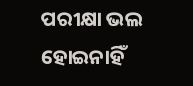ପରୀକ୍ଷା ଭଲ ହୋଇନାହିଁ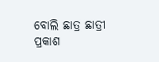ବୋଲି ଛାତ୍ର ଛାତ୍ରୀ ପ୍ରକାଶ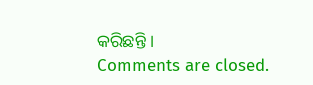କରିଛନ୍ତି ।
Comments are closed.